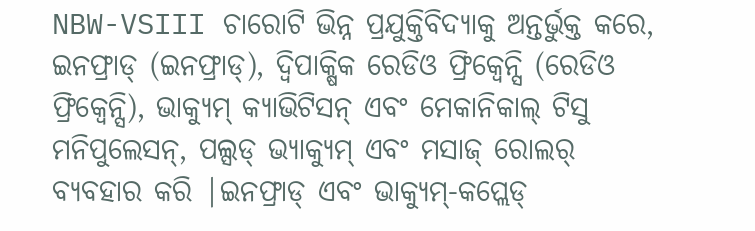NBW-VSIII ଚାରୋଟି ଭିନ୍ନ ପ୍ରଯୁକ୍ତିବିଦ୍ୟାକୁ ଅନ୍ତର୍ଭୁକ୍ତ କରେ, ଇନଫ୍ରାଡ୍ (ଇନଫ୍ରାଡ୍), ଦ୍ୱିପାକ୍ଷିକ ରେଡିଓ ଫ୍ରିକ୍ୱେନ୍ସି (ରେଡିଓ ଫ୍ରିକ୍ୱେନ୍ସି), ଭାକ୍ୟୁମ୍ କ୍ୟାଭିଟିସନ୍ ଏବଂ ମେକାନିକାଲ୍ ଟିସୁ ମନିପୁଲେସନ୍, ପଲ୍ସଡ୍ ଭ୍ୟାକ୍ୟୁମ୍ ଏବଂ ମସାଜ୍ ରୋଲର୍ ବ୍ୟବହାର କରି |ଇନଫ୍ରାଡ୍ ଏବଂ ଭାକ୍ୟୁମ୍-କପ୍ଲେଡ୍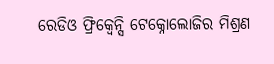ରେଡିଓ ଫ୍ରିକ୍ୱେନ୍ସି ଟେକ୍ନୋଲୋଜିର ମିଶ୍ରଣ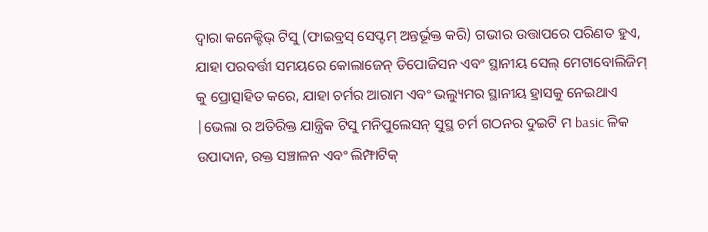ଦ୍ୱାରା କନେକ୍ଟିଭ୍ ଟିସୁ (ଫାଇବ୍ରସ୍ ସେପ୍ଟମ୍ ଅନ୍ତର୍ଭୂକ୍ତ କରି) ଗଭୀର ଉତ୍ତାପରେ ପରିଣତ ହୁଏ, ଯାହା ପରବର୍ତ୍ତୀ ସମୟରେ କୋଲାଜେନ୍ ଡିପୋଜିସନ ଏବଂ ସ୍ଥାନୀୟ ସେଲ୍ ମେଟାବୋଲିଜିମ୍ କୁ ପ୍ରୋତ୍ସାହିତ କରେ, ଯାହା ଚର୍ମର ଆରାମ ଏବଂ ଭଲ୍ୟୁମର ସ୍ଥାନୀୟ ହ୍ରାସକୁ ନେଇଥାଏ |ଭେଲା ର ଅତିରିକ୍ତ ଯାନ୍ତ୍ରିକ ଟିସୁ ମନିପୁଲେସନ୍ ସୁସ୍ଥ ଚର୍ମ ଗଠନର ଦୁଇଟି ମ basic ଳିକ ଉପାଦାନ, ରକ୍ତ ସଞ୍ଚାଳନ ଏବଂ ଲିମ୍ଫାଟିକ୍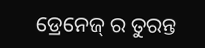ଡ୍ରେନେଜ୍ ର ତୁରନ୍ତ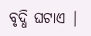ବୃଦ୍ଧି ଘଟାଏ |